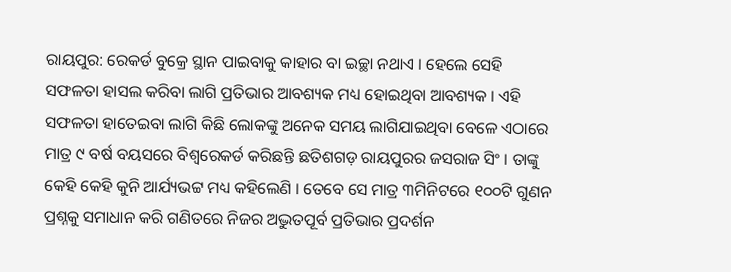ରାୟପୁର: ରେକର୍ଡ ବୁକ୍ରେ ସ୍ଥାନ ପାଇବାକୁ କାହାର ବା ଇଚ୍ଛା ନଥାଏ । ହେଲେ ସେହି ସଫଳତା ହାସଲ କରିବା ଲାଗି ପ୍ରତିଭାର ଆବଶ୍ୟକ ମଧ୍ୟ ହୋଇଥିବା ଆବଶ୍ୟକ । ଏହି ସଫଳତା ହାତେଇବା ଲାଗି କିଛି ଲୋକଙ୍କୁ ଅନେକ ସମୟ ଲାଗିଯାଇଥିବା ବେଳେ ଏଠାରେ ମାତ୍ର ୯ ବର୍ଷ ବୟସରେ ବିଶ୍ବରେକର୍ଡ କରିଛନ୍ତି ଛତିଶଗଡ଼ ରାୟପୁରର ଜସରାଜ ସିଂ । ତାଙ୍କୁ କେହି କେହି କୁନି ଆର୍ଯ୍ୟଭଟ୍ଟ ମଧ୍ୟ କହିଲେଣି । ତେବେ ସେ ମାତ୍ର ୩ମିନିଟରେ ୧୦୦ଟି ଗୁଣନ ପ୍ରଶ୍ନକୁ ସମାଧାନ କରି ଗଣିତରେ ନିଜର ଅଦ୍ଭୁତପୂର୍ବ ପ୍ରତିଭାର ପ୍ରଦର୍ଶନ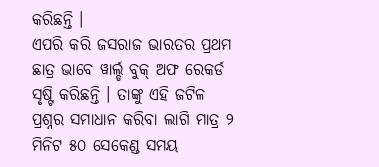କରିଛନ୍ତି ।
ଏପରି କରି ଜସରାଜ ଭାରତର ପ୍ରଥମ ଛାତ୍ର ଭାବେ ୱାର୍ଲ୍ଡ ବୁକ୍ ଅଫ ରେକର୍ଡ ସୃଷ୍ଟି କରିଛନ୍ତି । ତାଙ୍କୁ ଏହି ଜଟିଳ ପ୍ରଶ୍ନର ସମାଧାନ କରିବା ଲାଗି ମାତ୍ର ୨ ମିନିଟ ୫୦ ସେକେଣ୍ଡ ସମୟ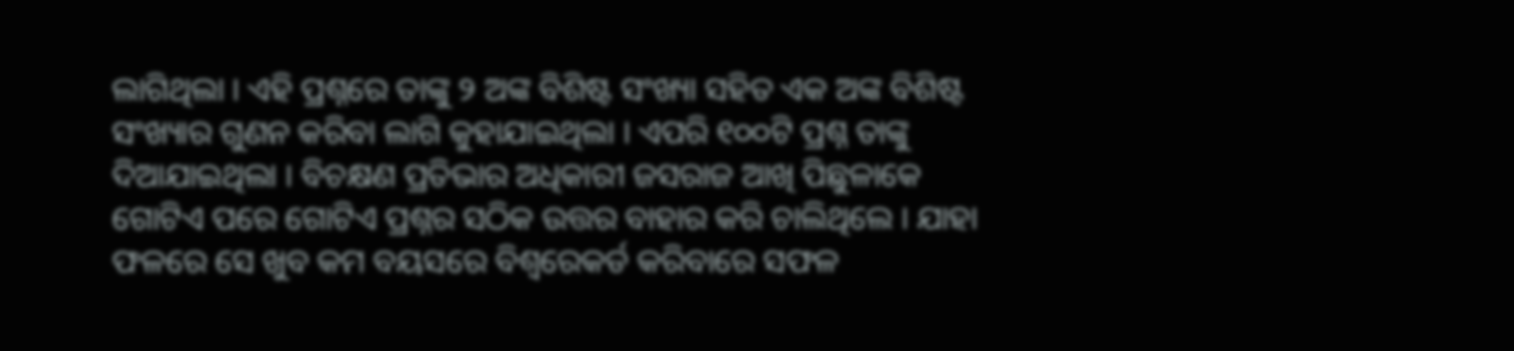ଲାଗିଥିଲା । ଏହି ପ୍ରଶ୍ନରେ ତାଙ୍କୁ ୨ ଅଙ୍କ ବିଶିଷ୍ଟ ସଂଖ୍ୟା ସହିତ ଏକ ଅଙ୍କ ବିଶିଷ୍ଟ ସଂଖ୍ୟାର ଗୁଣନ କରିବା ଲାଗି କୁହାଯାଇଥିଲା । ଏପରି ୧୦୦ଟି ପ୍ରଶ୍ନ ତାଙ୍କୁ ଦିଆଯାଇଥିଲା । ବିଚକ୍ଷଣ ପ୍ରତିଭାର ଅଧିକାରୀ ଜସରାଜ ଆଖି ପିଛୁଳାକେ ଗୋଟିଏ ପରେ ଗୋଟିଏ ପ୍ରଶ୍ନର ସଠିକ ଉତ୍ତର ବାହାର କରି ଚାଲିଥିଲେ । ଯାହା ଫଳରେ ସେ ଖୁବ କମ ବୟସରେ ବିଶ୍ବରେକର୍ଡ କରିବାରେ ସଫଳ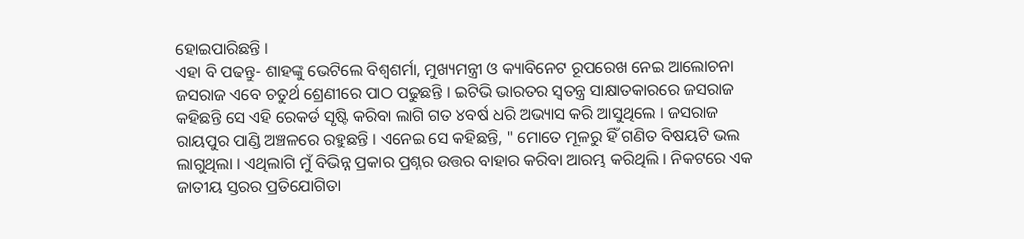ହୋଇପାରିଛନ୍ତି ।
ଏହା ବି ପଢନ୍ତୁ- ଶାହଙ୍କୁ ଭେଟିଲେ ବିଶ୍ବଶର୍ମା, ମୁଖ୍ୟମନ୍ତ୍ରୀ ଓ କ୍ୟାବିନେଟ ରୂପରେଖ ନେଇ ଆଲୋଚନା
ଜସରାଜ ଏବେ ଚତୁର୍ଥ ଶ୍ରେଣୀରେ ପାଠ ପଢୁଛନ୍ତି । ଇଟିଭି ଭାରତର ସ୍ବତନ୍ତ୍ର ସାକ୍ଷାତକାରରେ ଜସରାଜ କହିଛନ୍ତି ସେ ଏହି ରେକର୍ଡ ସୃଷ୍ଟି କରିବା ଲାଗି ଗତ ୪ବର୍ଷ ଧରି ଅଭ୍ୟାସ କରି ଆସୁଥିଲେ । ଜସରାଜ ରାୟପୁର ପାଣ୍ଡି ଅଞ୍ଚଳରେ ରହୁଛନ୍ତି । ଏନେଇ ସେ କହିଛନ୍ତି, " ମୋତେ ମୂଳରୁ ହିଁ ଗଣିତ ବିଷୟଟି ଭଲ ଲାଗୁଥିଲା । ଏଥିଲାଗି ମୁଁ ବିଭିନ୍ନ ପ୍ରକାର ପ୍ରଶ୍ନର ଉତ୍ତର ବାହାର କରିବା ଆରମ୍ଭ କରିଥିଲି । ନିକଟରେ ଏକ ଜାତୀୟ ସ୍ତରର ପ୍ରତିଯୋଗିତା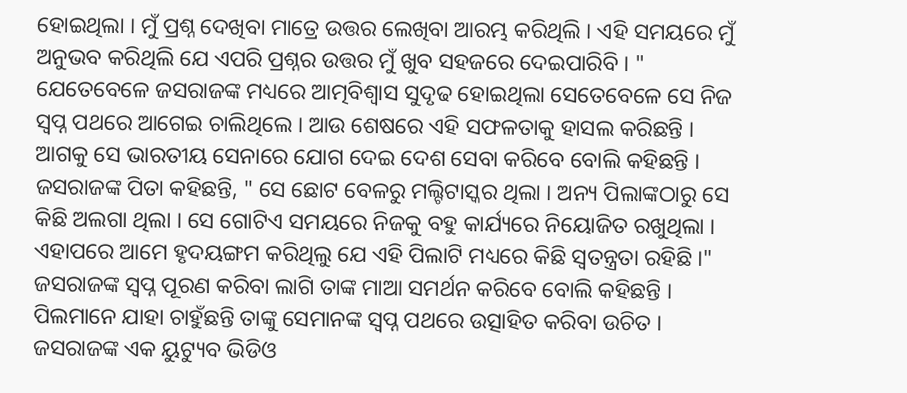ହୋଇଥିଲା । ମୁଁ ପ୍ରଶ୍ନ ଦେଖିବା ମାତ୍ରେ ଉତ୍ତର ଲେଖିବା ଆରମ୍ଭ କରିଥିଲି । ଏହି ସମୟରେ ମୁଁ ଅନୁଭବ କରିଥିଲି ଯେ ଏପରି ପ୍ରଶ୍ନର ଉତ୍ତର ମୁଁ ଖୁବ ସହଜରେ ଦେଇପାରିବି । "
ଯେତେବେଳେ ଜସରାଜଙ୍କ ମଧ୍ୟରେ ଆତ୍ମବିଶ୍ବାସ ସୁଦୃଢ ହୋଇଥିଲା ସେତେବେଳେ ସେ ନିଜ ସ୍ବପ୍ନ ପଥରେ ଆଗେଇ ଚାଲିଥିଲେ । ଆଉ ଶେଷରେ ଏହି ସଫଳତାକୁ ହାସଲ କରିଛନ୍ତି । ଆଗକୁ ସେ ଭାରତୀୟ ସେନାରେ ଯୋଗ ଦେଇ ଦେଶ ସେବା କରିବେ ବୋଲି କହିଛନ୍ତି । ଜସରାଜଙ୍କ ପିତା କହିଛନ୍ତି, " ସେ ଛୋଟ ବେଳରୁ ମଲ୍ଟିଟାସ୍କର ଥିଲା । ଅନ୍ୟ ପିଲାଙ୍କଠାରୁ ସେ କିଛି ଅଲଗା ଥିଲା । ସେ ଗୋଟିଏ ସମୟରେ ନିଜକୁ ବହୁ କାର୍ଯ୍ୟରେ ନିୟୋଜିତ ରଖୁଥିଲା । ଏହାପରେ ଆମେ ହୃଦୟଙ୍ଗମ କରିଥିଲୁ ଯେ ଏହି ପିଲାଟି ମଧ୍ୟରେ କିଛି ସ୍ବତନ୍ତ୍ରତା ରହିଛି ।"
ଜସରାଜଙ୍କ ସ୍ବପ୍ନ ପୂରଣ କରିବା ଲାଗି ତାଙ୍କ ମାଆ ସମର୍ଥନ କରିବେ ବୋଲି କହିଛନ୍ତି । ପିଲମାନେ ଯାହା ଚାହୁଁଛନ୍ତି ତାଙ୍କୁ ସେମାନଙ୍କ ସ୍ବପ୍ନ ପଥରେ ଉତ୍ସାହିତ କରିବା ଉଚିତ । ଜସରାଜଙ୍କ ଏକ ୟୁଟ୍ୟୁବ ଭିଡିଓ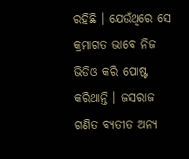ରହିଛି । ଯେଉଁଥିରେ ସେ କ୍ରମାଗତ ଭାବେ ନିଜ ଭିଡିଓ କରି ପୋଷ୍ଟ କରିଥାନ୍ତି । ଜସରାଜ ଗଣିତ ବ୍ୟତୀତ ଅନ୍ୟ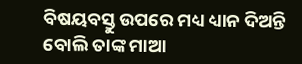ବିଷୟବସ୍ତୁ ଉପରେ ମଧ୍ୟ ଧ୍ୟାନ ଦିଅନ୍ତି ବୋଲି ତାଙ୍କ ମାଆ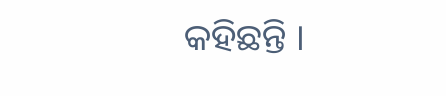କହିଛନ୍ତି ।